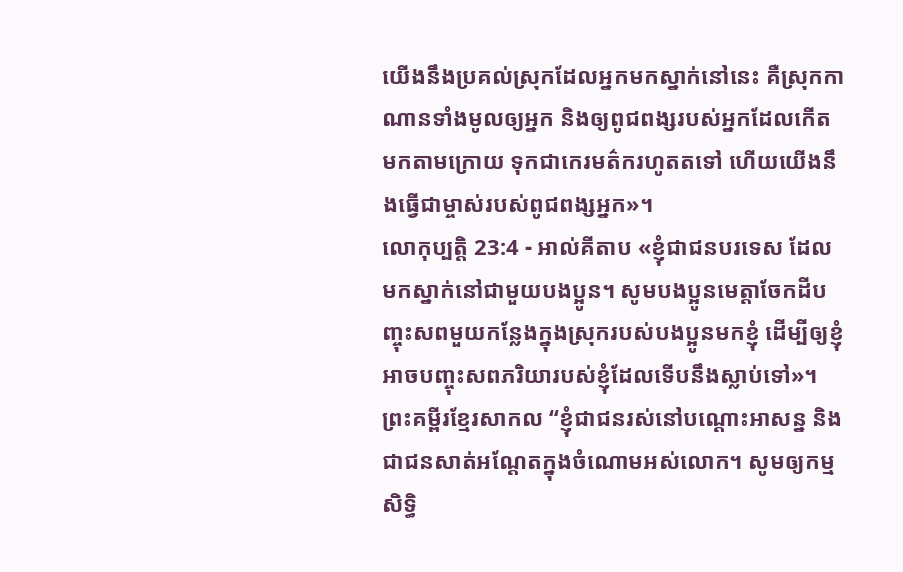យើងនឹងប្រគល់ស្រុកដែលអ្នកមកស្នាក់នៅនេះ គឺស្រុកកាណានទាំងមូលឲ្យអ្នក និងឲ្យពូជពង្សរបស់អ្នកដែលកើតមកតាមក្រោយ ទុកជាកេរមត៌ករហូតតទៅ ហើយយើងនឹងធ្វើជាម្ចាស់របស់ពូជពង្សអ្នក»។
លោកុប្បត្តិ 23:4 - អាល់គីតាប «ខ្ញុំជាជនបរទេស ដែលមកស្នាក់នៅជាមួយបងប្អូន។ សូមបងប្អូនមេត្តាចែកដីបញ្ចុះសពមួយកន្លែងក្នុងស្រុករបស់បងប្អូនមកខ្ញុំ ដើម្បីឲ្យខ្ញុំអាចបញ្ចុះសពភរិយារបស់ខ្ញុំដែលទើបនឹងស្លាប់ទៅ»។ ព្រះគម្ពីរខ្មែរសាកល “ខ្ញុំជាជនរស់នៅបណ្ដោះអាសន្ន និងជាជនសាត់អណ្ដែតក្នុងចំណោមអស់លោក។ សូមឲ្យកម្មសិទ្ធិ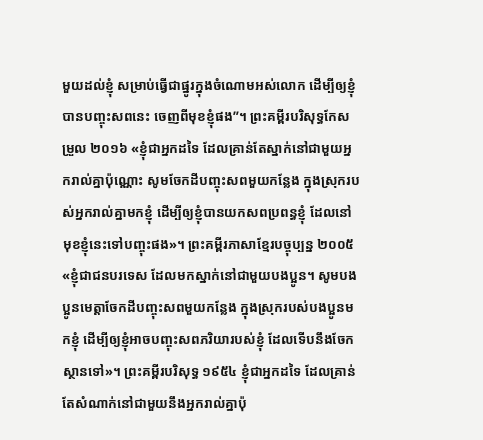មួយដល់ខ្ញុំ សម្រាប់ធ្វើជាផ្នូរក្នុងចំណោមអស់លោក ដើម្បីឲ្យខ្ញុំបានបញ្ចុះសពនេះ ចេញពីមុខខ្ញុំផង”។ ព្រះគម្ពីរបរិសុទ្ធកែសម្រួល ២០១៦ «ខ្ញុំជាអ្នកដទៃ ដែលគ្រាន់តែស្នាក់នៅជាមួយអ្នករាល់គ្នាប៉ុណ្ណោះ សូមចែកដីបញ្ចុះសពមួយកន្លែង ក្នុងស្រុករបស់អ្នករាល់គ្នាមកខ្ញុំ ដើម្បីឲ្យខ្ញុំបានយកសពប្រពន្ធខ្ញុំ ដែលនៅមុខខ្ញុំនេះទៅបញ្ចុះផង»។ ព្រះគម្ពីរភាសាខ្មែរបច្ចុប្បន្ន ២០០៥ «ខ្ញុំជាជនបរទេស ដែលមកស្នាក់នៅជាមួយបងប្អូន។ សូមបងប្អូនមេត្តាចែកដីបញ្ចុះសពមួយកន្លែង ក្នុងស្រុករបស់បងប្អូនមកខ្ញុំ ដើម្បីឲ្យខ្ញុំអាចបញ្ចុះសពភរិយារបស់ខ្ញុំ ដែលទើបនឹងចែកស្ថានទៅ»។ ព្រះគម្ពីរបរិសុទ្ធ ១៩៥៤ ខ្ញុំជាអ្នកដទៃ ដែលគ្រាន់តែសំណាក់នៅជាមួយនឹងអ្នករាល់គ្នាប៉ុ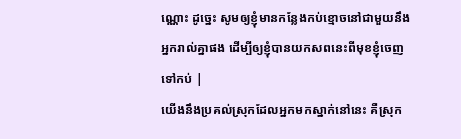ណ្ណោះ ដូច្នេះ សូមឲ្យខ្ញុំមានកន្លែងកប់ខ្មោចនៅជាមួយនឹងអ្នករាល់គ្នាផង ដើម្បីឲ្យខ្ញុំបានយកសពនេះពីមុខខ្ញុំចេញទៅកប់ |
យើងនឹងប្រគល់ស្រុកដែលអ្នកមកស្នាក់នៅនេះ គឺស្រុក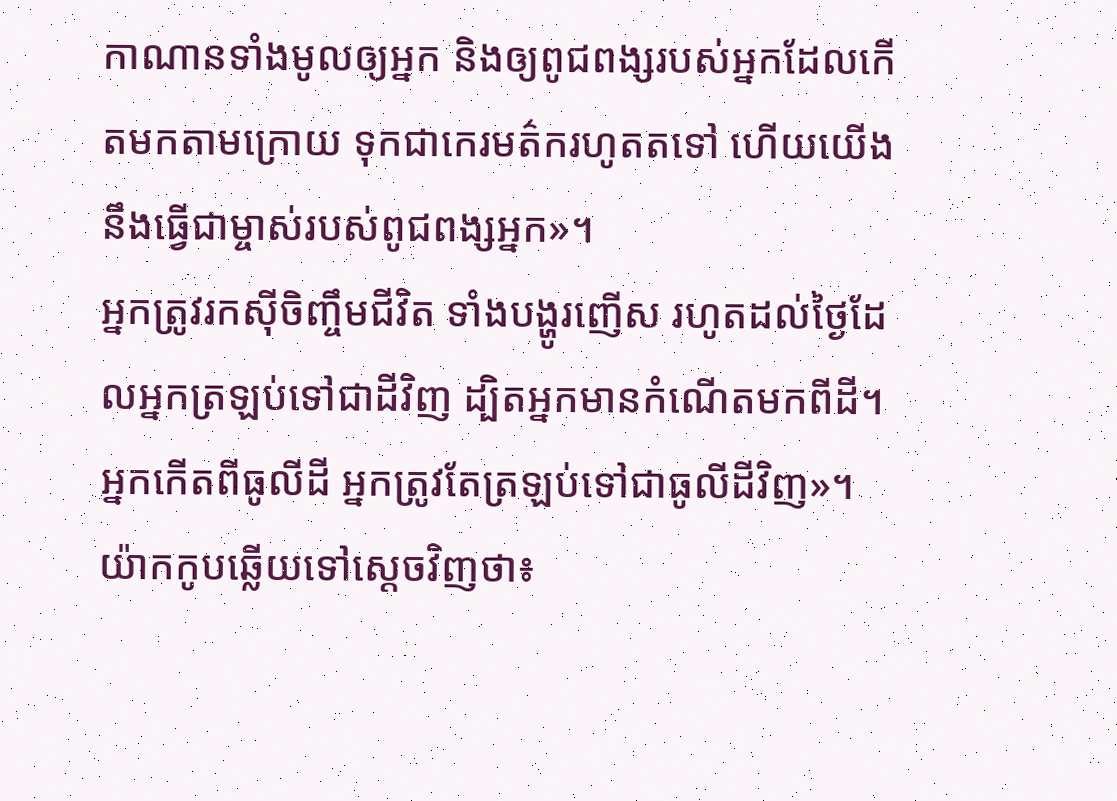កាណានទាំងមូលឲ្យអ្នក និងឲ្យពូជពង្សរបស់អ្នកដែលកើតមកតាមក្រោយ ទុកជាកេរមត៌ករហូតតទៅ ហើយយើងនឹងធ្វើជាម្ចាស់របស់ពូជពង្សអ្នក»។
អ្នកត្រូវរកស៊ីចិញ្ចឹមជីវិត ទាំងបង្ហូរញើស រហូតដល់ថ្ងៃដែលអ្នកត្រឡប់ទៅជាដីវិញ ដ្បិតអ្នកមានកំណើតមកពីដី។ អ្នកកើតពីធូលីដី អ្នកត្រូវតែត្រឡប់ទៅជាធូលីដីវិញ»។
យ៉ាកកូបឆ្លើយទៅស្តេចវិញថា៖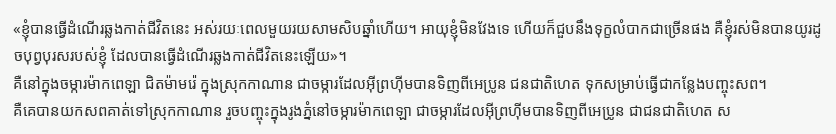«ខ្ញុំបានធ្វើដំណើរឆ្លងកាត់ជីវិតនេះ អស់រយៈពេលមួយរយសាមសិបឆ្នាំហើយ។ អាយុខ្ញុំមិនវែងទេ ហើយក៏ជួបនឹងទុក្ខលំបាកជាច្រើនផង គឺខ្ញុំរស់មិនបានយូរដូចបុព្វបុរសរបស់ខ្ញុំ ដែលបានធ្វើដំណើរឆ្លងកាត់ជីវិតនេះឡើយ»។
គឺនៅក្នុងចម្ការម៉ាកពេឡា ជិតម៉ាមរ៉េ ក្នុងស្រុកកាណាន ជាចម្ការដែលអ៊ីព្រហ៊ីមបានទិញពីអេប្រូន ជនជាតិហេត ទុកសម្រាប់ធ្វើជាកន្លែងបញ្ចុះសព។
គឺគេបានយកសពគាត់ទៅស្រុកកាណាន រួចបញ្ចុះក្នុងរូងភ្នំនៅចម្ការម៉ាកពេឡា ជាចម្ការដែលអ៊ីព្រហ៊ីមបានទិញពីអេប្រូន ជាជនជាតិហេត ស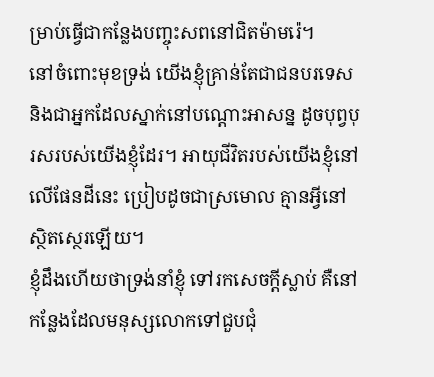ម្រាប់ធ្វើជាកន្លែងបញ្ចុះសពនៅជិតម៉ាមរ៉េ។
នៅចំពោះមុខទ្រង់ យើងខ្ញុំគ្រាន់តែជាជនបរទេស និងជាអ្នកដែលស្នាក់នៅបណ្តោះអាសន្ន ដូចបុព្វបុរសរបស់យើងខ្ញុំដែរ។ អាយុជីវិតរបស់យើងខ្ញុំនៅលើផែនដីនេះ ប្រៀបដូចជាស្រមោល គ្មានអ្វីនៅស្ថិតស្ថេរឡើយ។
ខ្ញុំដឹងហើយថាទ្រង់នាំខ្ញុំ ទៅរកសេចក្ដីស្លាប់ គឺនៅកន្លែងដែលមនុស្សលោកទៅជួបជុំ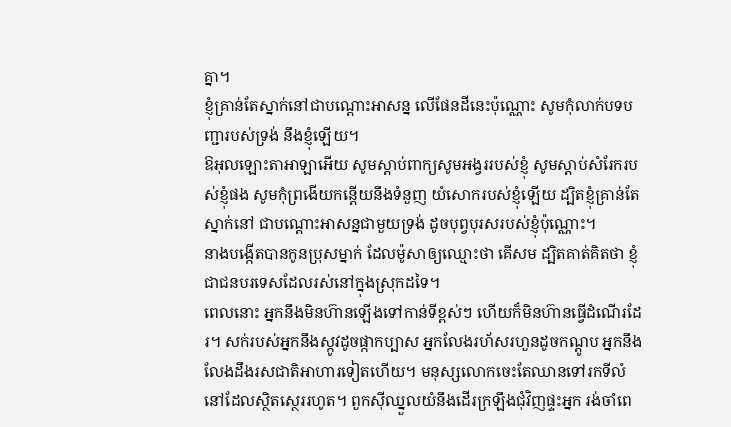គ្នា។
ខ្ញុំគ្រាន់តែស្នាក់នៅជាបណ្តោះអាសន្ន លើផែនដីនេះប៉ុណ្ណោះ សូមកុំលាក់បទបញ្ជារបស់ទ្រង់ នឹងខ្ញុំឡើយ។
ឱអុលឡោះតាអាឡាអើយ សូមស្តាប់ពាក្យសូមអង្វររបស់ខ្ញុំ សូមស្តាប់សំរែករបស់ខ្ញុំផង សូមកុំព្រងើយកន្តើយនឹងទំនួញ យំសោករបស់ខ្ញុំឡើយ ដ្បិតខ្ញុំគ្រាន់តែស្នាក់នៅ ជាបណ្តោះអាសន្នជាមួយទ្រង់ ដូចបុព្វបុរសរបស់ខ្ញុំប៉ុណ្ណោះ។
នាងបង្កើតបានកូនប្រុសម្នាក់ ដែលម៉ូសាឲ្យឈ្មោះថា គើសម ដ្បិតគាត់គិតថា ខ្ញុំជាជនបរទេសដែលរស់នៅក្នុងស្រុកដទៃ។
ពេលនោះ អ្នកនឹងមិនហ៊ានឡើងទៅកាន់ទីខ្ពស់ៗ ហើយក៏មិនហ៊ានធ្វើដំណើរដែរ។ សក់របស់អ្នកនឹងស្កូវដូចផ្កាកប្បាស អ្នកលែងរហ័សរហួនដូចកណ្ដូប អ្នកនឹងលែងដឹងរសជាតិអាហារទៀតហើយ។ មនុស្សលោកចេះតែឈានទៅរកទីលំនៅដែលស្ថិតស្ថេររហូត។ ពួកស៊ីឈ្នួលយំនឹងដើរក្រឡឹងជុំវិញផ្ទះអ្នក រង់ចាំពេ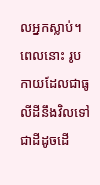លអ្នកស្លាប់។
ពេលនោះ រូបកាយដែលជាធូលីដីនឹងវិលទៅជាដីដូចដើ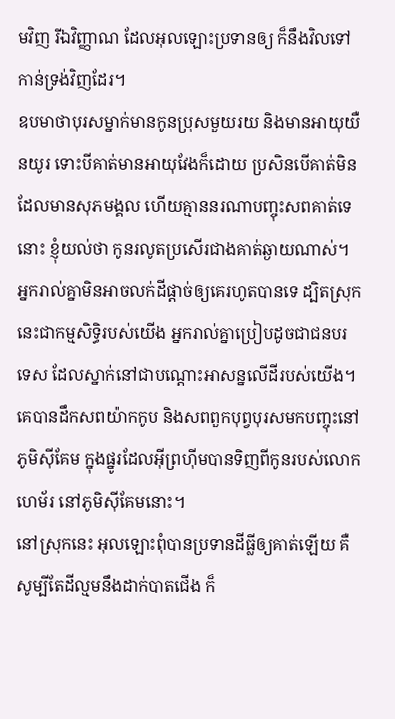មវិញ រីឯវិញ្ញាណ ដែលអុលឡោះប្រទានឲ្យ ក៏នឹងវិលទៅកាន់ទ្រង់វិញដែរ។
ឧបមាថាបុរសម្នាក់មានកូនប្រុសមួយរយ និងមានអាយុយឺនយូរ ទោះបីគាត់មានអាយុវែងក៏ដោយ ប្រសិនបើគាត់មិនដែលមានសុភមង្គល ហើយគ្មាននរណាបញ្ចុះសពគាត់ទេនោះ ខ្ញុំយល់ថា កូនរលូតប្រសើរជាងគាត់ឆ្ងាយណាស់។
អ្នករាល់គ្នាមិនអាចលក់ដីផ្តាច់ឲ្យគេរហូតបានទេ ដ្បិតស្រុកនេះជាកម្មសិទ្ធិរបស់យើង អ្នករាល់គ្នាប្រៀបដូចជាជនបរទេស ដែលស្នាក់នៅជាបណ្តោះអាសន្នលើដីរបស់យើង។
គេបានដឹកសពយ៉ាកកូប និងសពពួកបុព្វបុរសមកបញ្ចុះនៅភូមិស៊ីគែម ក្នុងផ្នូរដែលអ៊ីព្រហ៊ីមបានទិញពីកូនរបស់លោកហេម័រ នៅភូមិស៊ីគែមនោះ។
នៅស្រុកនេះ អុលឡោះពុំបានប្រទានដីធ្លីឲ្យគាត់ឡើយ គឺសូម្បីតែដីល្មមនឹងដាក់បាតជើង ក៏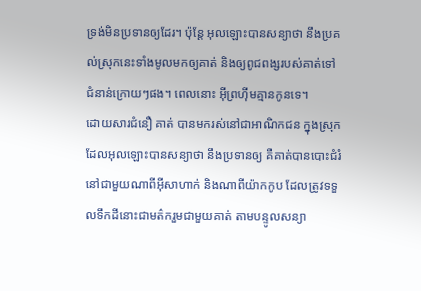ទ្រង់មិនប្រទានឲ្យដែរ។ ប៉ុន្ដែ អុលឡោះបានសន្យាថា នឹងប្រគល់ស្រុកនេះទាំងមូលមកឲ្យគាត់ និងឲ្យពូជពង្សរបស់គាត់ទៅជំនាន់ក្រោយៗផង។ ពេលនោះ អ៊ីព្រហ៊ីមគ្មានកូនទេ។
ដោយសារជំនឿ គាត់ បានមករស់នៅជាអាណិកជន ក្នុងស្រុកដែលអុលឡោះបានសន្យាថា នឹងប្រទានឲ្យ គឺគាត់បានបោះជំរំនៅជាមួយណាពីអ៊ីសាហាក់ និងណាពីយ៉ាកកូប ដែលត្រូវទទួលទឹកដីនោះជាមត៌ករួមជាមួយគាត់ តាមបន្ទូលសន្យា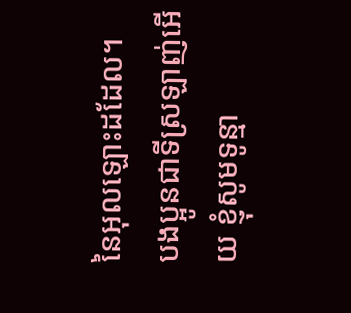នៃអុលឡោះដដែល។
បងប្អូនជាទីស្រឡាញ់អើយ ខ្ញុំសូមទូន្មា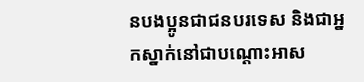នបងប្អូនជាជនបរទេស និងជាអ្នកស្នាក់នៅជាបណ្ដោះអាស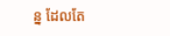ន្ន ដែលតែ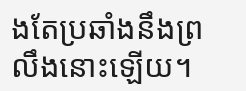ងតែប្រឆាំងនឹងព្រលឹងនោះឡើយ។